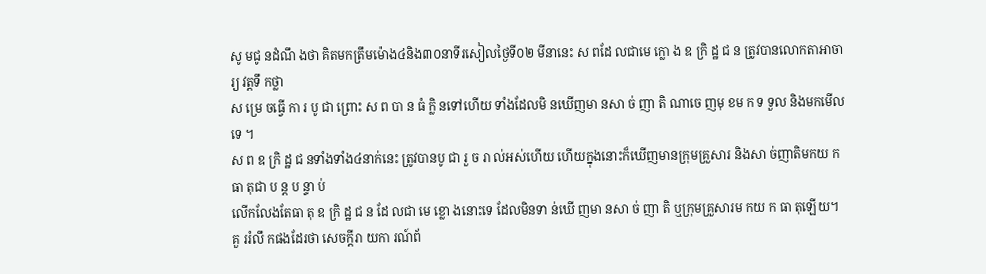សូ មជូ នដំណឹ ងថា គិតមកត្រឹមម៉ោង៤និង៣០នាទីរសៀលថ្ងៃទី០២ មីនានេះ ស ពដែ លជាមេ ក្លោ ង ឧ ក្រិ ដ្ឋ ជ ន ត្រូវបានលោកតាអាចារ្យ វត្តទឹ កថ្លា
ស ម្រេ ចធ្វើ កា រ បូ ជា ព្រោះ ស ព បា ន ធំ ក្លិ នទៅហើយ ទាំងដែលមិ នឃើញមា នសា ច់ ញា តិ ណាចេ ញមុ ខម ក ទ ទួល និងមកមើលទេ ។
ស ព ឧ ក្រិ ដ្ឋ ជ នទាំងទាំង៤នាក់នេះ ត្រូវបានបូ ជា រួ ច រា ល់អស់ហើយ ហើយក្នុងនោះក៏ឃើញមានក្រុមគ្រួសារ និងសា ច់ញាតិមកយ ក ធា តុជា ប ន្ត ប ន្ទា ប់
លើកលែងតែធា តុ ឧ ក្រិ ដ្ឋ ជ ន ដែ លជា មេ ខ្លោ ងនោះទេ ដែលមិនទា ន់ឃើ ញមា នសា ច់ ញា តិ ឬក្រុមគ្រួសារម កយ ក ធា តុឡើយ។
គួ ររំលឹ កផងដែរថា សេចក្តីរា យកា រណ៍ព័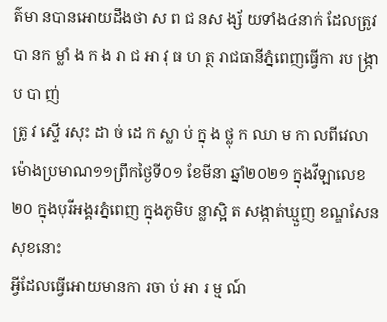ត៌មា នបានអោយដឹងថា ស ព ជ នស ង្ស័ យទាំង៤នាក់ ដែលត្រូវបា នក ម្លាំ ង ក ង រា ជ អា វុ ធ ហ ត្ថ រាជធានីភ្នំពេញធ្វើកា រប ង្ក្រា ប បា ញ់
ត្រូ វ ស្ទើ រសុះ ដា ច់ ដេ ក ស្លា ប់ ក្នុ ង ថ្លុ ក ឈា ម កា លពីវេលាម៉ោងប្រមាណ១១ព្រឹកថ្ងៃទី០១ ខែមីនា ឆ្នាំ២០២១ ក្នុងវីឡាលេខ២០ ក្នុងបុរីអង្គរភ្នំពេញ ក្នុងភូមិប ន្លាស្អិ ត សង្កាត់ឃ្មួញ ខណ្ឌសែនសុខនោះ
អ្វីដែលធ្វើអោយមានកា រចា ប់ អា រ ម្ម ណ៍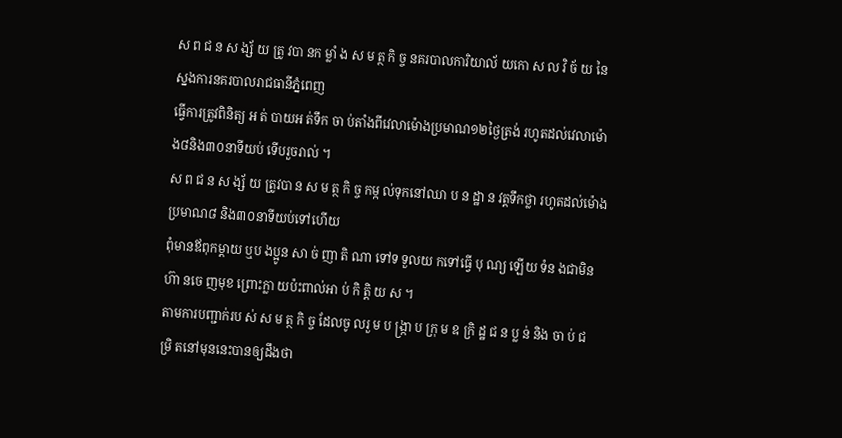ស ព ជ ន ស ង្ស័ យ ត្រូ វបា នក ម្លាំ ង ស ម ត្ថ កិ ច្ច នគរបាលការិយាល័ យកោ ស ល វិ ច័ យ នៃស្នងការនគរបាលរាជធានីភ្នំពេញ
ធ្វើការត្រូវពិនិត្យ អ ត់ បាយអ ត់ទឹក ចា ប់តាំងពីវេលាម៉ោងប្រមាណ១២ថ្ងៃត្រង់ រហូតដល់វេលាម៉ោង៨និង៣០នាទីយប់ ទើបរួចរាល់ ។
ស ព ជ ន ស ង្ស័ យ ត្រូវបា ន ស ម ត្ថ កិ ច្ច កម្ក ល់ទុកនៅឈា ប ន ដ្ឋា ន វត្តទឹកថ្លា រហូតដល់ម៉ោងប្រមាណ៨ និង៣០នាទីយប់ទៅហើយ
ពុំមានឪពុកម្តាយ ឬប ងប្អូន សា ច់ ញា តិ ណា ទៅទ ទួលយ កទៅធ្វើ បុ ណ្យ ឡើយ ទំន ងជាមិនហ៊ា នចេ ញមុខ ព្រោះក្លា យប៉ះពាល់អា ប់ កិ ត្តិ យ ស ។
តាមការបញ្ជាក់រប ស់ ស ម ត្ថ កិ ច្ច ដែលចូ លរួ ម ប ង្រ្កា ប ក្រុ ម ឧ ក្រិ ដ្ឋ ជ ន ប្ល ន់ និង ចា ប់ ជ ម្រិ តនៅមុននេះបានឲ្យដឹងថា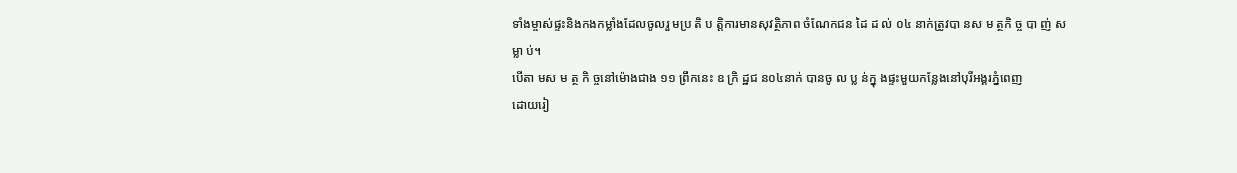ទាំងម្ចាស់ផ្ទះនិងកងកម្លាំងដែលចូលរួ មប្រ តិ ប ត្តិការមានសុវត្ថិភាព ចំណែកជន ដៃ ដ ល់ ០៤ នាក់ត្រូវបា នស ម ត្ថកិ ច្ច បា ញ់ ស ម្លា ប់។
បើតា មស ម ត្ថ កិ ច្ចនៅម៉ោងជាង ១១ ព្រឹកនេះ ឧ ក្រិ ដ្ឋជ ន០៤នាក់ បានចូ ល ប្ល ន់ក្នុ ងផ្ទះមួយកន្លែងនៅបុរីអង្គរភ្នំពេញ
ដោយរៀ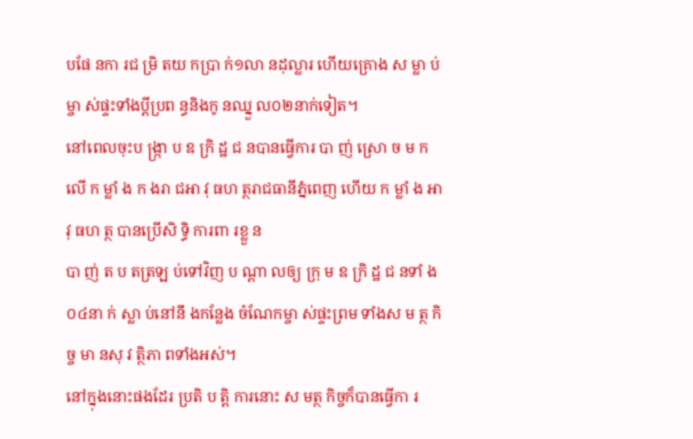បផែ នកា រជ ម្រិ តយ កប្រា ក់១លា នដុល្លារ ហើយគ្រោង ស ម្លា ប់ម្ចា ស់ផ្ទះទាំងប្តីប្រព ន្ធនិងកូ នឈ្នួ ល០២នាក់ទៀត។
នៅពេលចុះប ង្ក្រា ប ឧ ក្រិ ដ្ឋ ជ នបានធ្វើការ បា ញ់ ស្រោ ច ម ក លើ ក ម្លាំ ង ក ងរា ជអា វុ ធហ ត្ថរាជធានីភ្នំពេញ ហើយ ក ម្លាំ ង អា វុ ធហ ត្ថ បានប្រើសិ ទ្ធិ ការពា រខ្លួ ន
បា ញ់ ត ប តត្រឡ ប់ទៅវិញ ប ណ្តា លឲ្យ ក្រុ ម ឧ ក្រិ ដ្ឋ ជ នទាំ ង០៤នា ក់ ស្លា ប់នៅនឹ ងកន្លែង ចំណែកម្ចា ស់ផ្ទះព្រម ទាំងស ម ត្ថ កិ ច្ច មា នសុ វ ត្ថិភា ពទាំងអស់។
នៅក្នុងនោះផងដែរ ប្រតិ ប ត្តិ ការនោះ ស មត្ថ កិច្ចក៏បានធ្វើកា រ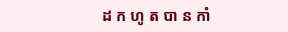ដ ក ហូ ត បា ន កាំ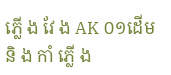ភ្លើ ង វែ ង AK ០១ដើម និ ង កាំ ភ្លើ ង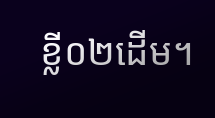ខ្លី០២ដើម។